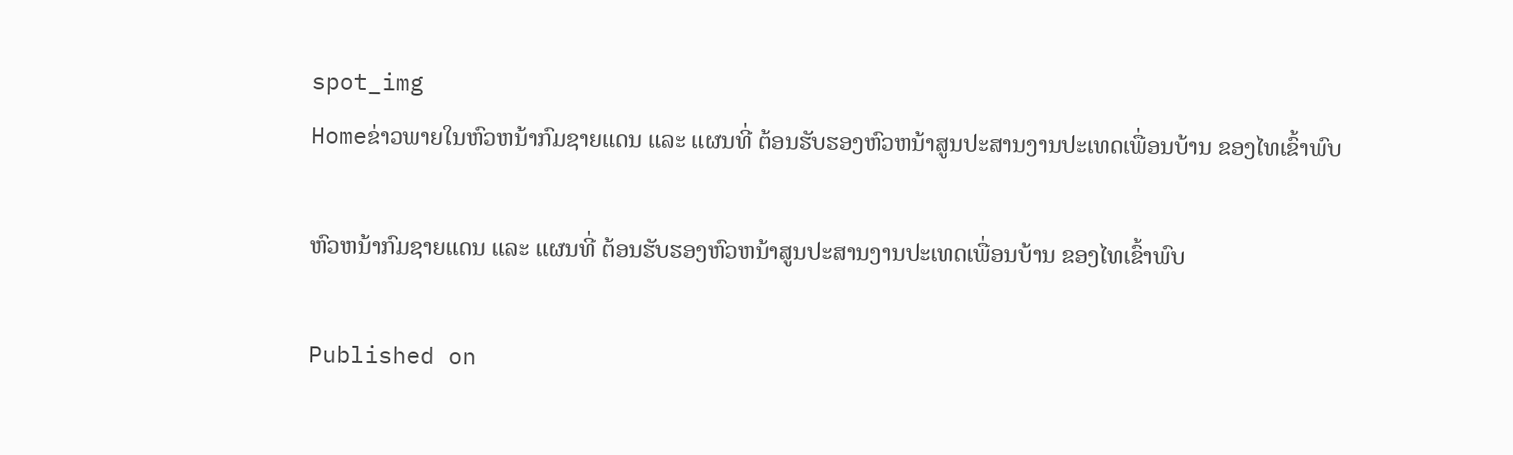spot_img
Homeຂ່າວພາຍໃນຫົວຫນ້າກົມຊາຍແດນ ແລະ ແຜນທີ່ ຕ້ອນຮັບຮອງຫົວຫນ້າສູນປະສານງານປະເທດເພື່ອນບ້ານ ຂອງໄທເຂົ້າພົບ

ຫົວຫນ້າກົມຊາຍແດນ ແລະ ແຜນທີ່ ຕ້ອນຮັບຮອງຫົວຫນ້າສູນປະສານງານປະເທດເພື່ອນບ້ານ ຂອງໄທເຂົ້າພົບ

Published on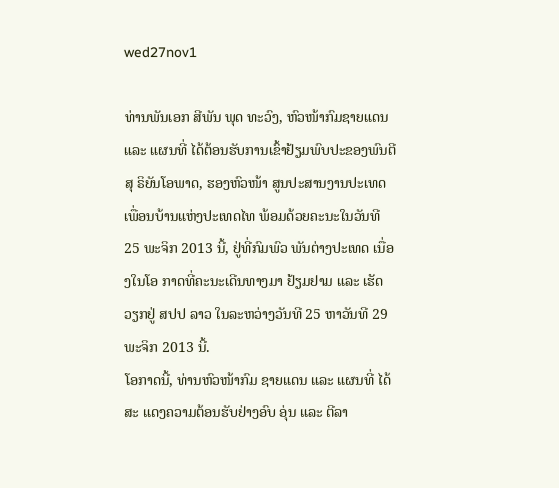wed27nov1

ທ່ານພັນເອກ ສີພັນ ພຸດ ທະວົງ, ຫົວໜ້າກົມຊາຍແດນ ແລະ ແຜນທີ່ ໄດ້ຕ້ອນຮັບການເຂົ້າຢ້ຽມພົບປະຂອງພົນຕີ ສຸ ຣິຍັນໂອພາດ, ຮອງຫົວໜ້າ ສູນປະສານງານປະເທດ ເພື່ອນບ້ານແຫ່ງປະເທດໄທ ພ້ອມດ້ວຍຄະນະໃນວັນທີ 25 ພະຈິກ 2013 ນີ້, ຢູ່ທີ່ກົມພົວ ພັນຕ່າງປະເທດ ເນື່ອງໃນໂອ ກາດທີ່ຄະນະເດີນທາງມາ ຢ້ຽມຢາມ ແລະ ເຮັດວຽກຢູ່ ສປປ ລາວ ໃນລະຫວ່າງວັນທີ 25 ຫາວັນທີ 29 ພະຈິກ 2013 ນີ້.
ໂອກາດນີ້, ທ່ານຫົວໜ້າກົມ ຊາຍແດນ ແລະ ແຜນທີ່ ໄດ້ສະ ແດງຄວາມຕ້ອນຮັບຢ່າງອົບ ອຸ່ນ ແລະ ຕີລາ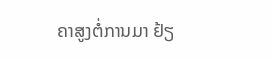ຄາສູງຕໍ່ການມາ ຢ້ຽ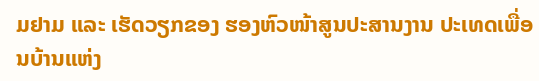ມຢາມ ແລະ ເຮັດວຽກຂອງ ຮອງຫົວໜ້າສູນປະສານງານ ປະເທດເພື່ອນບ້ານແຫ່ງ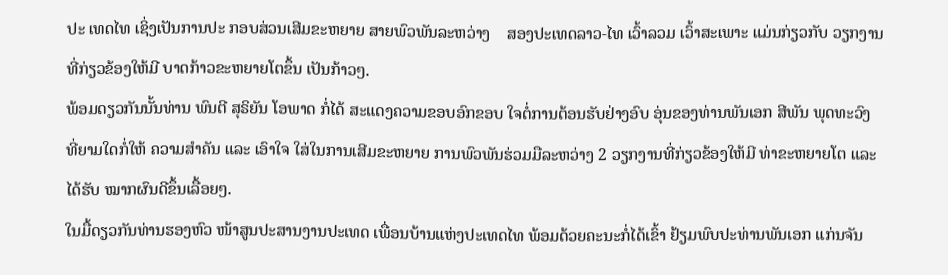ປະ ເທດໄທ ເຊິ່ງເປັນການປະ ກອບສ່ວນເສີມຂະຫຍາຍ ສາຍພົວພັນລະຫວ່າງ    ສອງປະເທດລາວ-ໄທ ເວົ້າລວມ ເວົ້າສະເພາະ ແມ່ນກ່ຽວກັບ ວຽກງານທີ່ກ່ຽວຂ້ອງໃຫ້ມີ ບາດກ້າວຂະຫຍາຍໂຕຂຶ້ນ ເປັນກ້າວໆ.
ພ້ອມດຽວກັນນັ້ນທ່ານ ພົນຕີ ສຸຣິຍັນ ໂອພາດ ກໍ່ໄດ້ ສະແດງຄວາມຂອບອົກຂອບ ໃຈຕໍ່ການຕ້ອນຮັບຢ່າງອົບ ອຸ່ນຂອງທ່ານພັນເອກ ສີພັນ ພຸດທະວົງ ທີ່ຍາມໃດກໍ່ໃຫ້ ຄວາມສຳຄັນ ແລະ ເອົາໃຈ ໃສ່ໃນການເສີມຂະຫຍາຍ ການພົວພັນຮ່ວມມືລະຫວ່າງ 2 ວຽກງານທີ່ກ່ຽວຂ້ອງໃຫ້ມີ ທ່າຂະຫຍາຍໂຕ ແລະ ໄດ້ຮັບ ໝາກຜົນດີຂຶ້ນເລື້ອຍໆ.
ໃນມື້ດຽວກັນທ່ານຮອງຫົວ ໜ້າສູນປະສານງານປະເທດ ເພື່ອນບ້ານແຫ່ງປະເທດໄທ ພ້ອມດ້ວຍຄະນະກໍ່ໄດ້ເຂົ້າ ຢ້ຽມພົບປະທ່ານພັນເອກ ແກ່ນຈັນ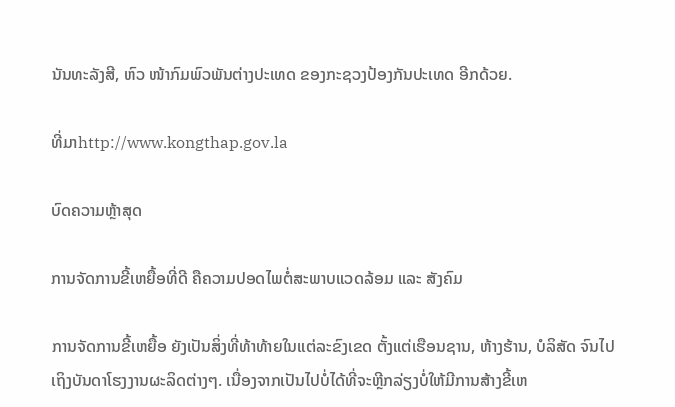ນັນທະລັງສີ, ຫົວ ໜ້າກົມພົວພັນຕ່າງປະເທດ ຂອງກະຊວງປ້ອງກັນປະເທດ ອີກດ້ວຍ.

ທີ່ມາhttp://www.kongthap.gov.la

ບົດຄວາມຫຼ້າສຸດ

ການຈັດການຂີ້ເຫຍື້ອທີ່ດີ ຄືຄວາມປອດໄພຕໍ່ສະພາບແວດລ້ອມ ແລະ ສັງຄົມ

ການຈັດການຂີ້ເຫຍື້ອ ຍັງເປັນສິ່ງທີ່ທ້າທ້າຍໃນແຕ່ລະຂົງເຂດ ຕັ້ງແຕ່ເຮືອນຊານ, ຫ້າງຮ້ານ, ບໍລິສັດ ຈົນໄປເຖິງບັນດາໂຮງງານຜະລິດຕ່າງໆ. ເນື່ອງຈາກເປັນໄປບໍ່ໄດ້ທີ່ຈະຫຼີກລ່ຽງບໍ່ໃຫ້ມີການສ້າງຂີ້ເຫ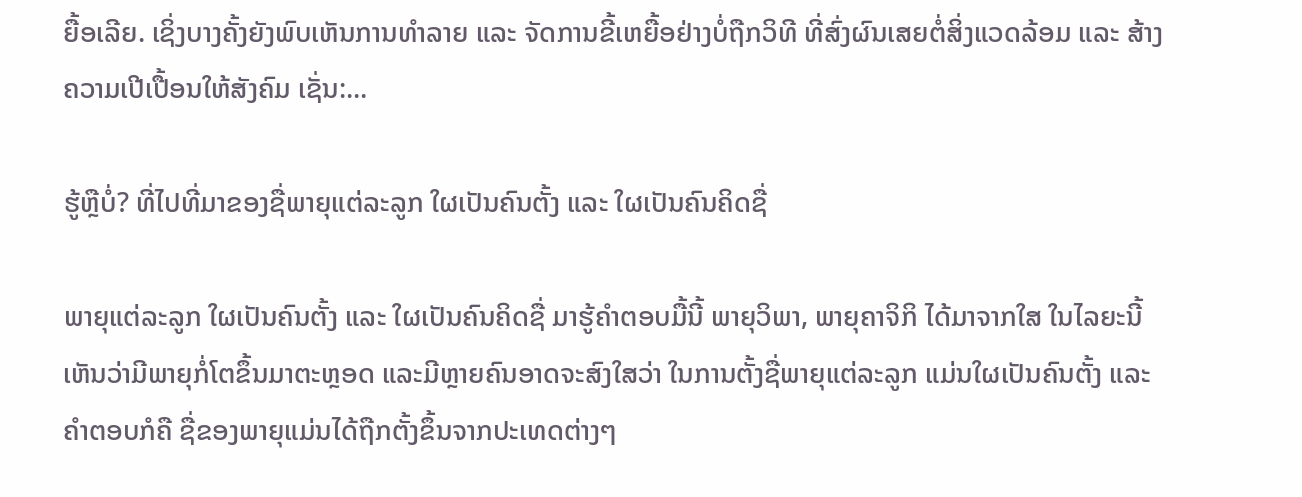ຍື້ອເລີຍ. ເຊິ່ງບາງຄັ້ງຍັງພົບເຫັນການທຳລາຍ ແລະ ຈັດການຂີ້ເຫຍື້ອຢ່າງບໍ່ຖືກວິທີ ທີ່ສົ່ງຜົນເສຍຕໍ່ສິ່ງແວດລ້ອມ ແລະ ສ້າງຄວາມເປີເປື້ອນໃຫ້ສັງຄົມ ເຊັ່ນ:...

ຮູ້ຫຼືບໍ່? ທີ່ໄປທີ່ມາຂອງຊື່ພາຍຸແຕ່ລະລູກ ໃຜເປັນຄົນຕັ້ງ ແລະ ໃຜເປັນຄົນຄິດຊື່

ພາຍຸແຕ່ລະລູກ ໃຜເປັນຄົນຕັ້ງ ແລະ ໃຜເປັນຄົນຄິດຊື່ ມາຮູ້ຄຳຕອບມື້ນີ້ ພາຍຸວິພາ, ພາຍຸຄາຈິກິ ໄດ້ມາຈາກໃສ ໃນໄລຍະນີ້ເຫັນວ່າມີພາຍຸກໍ່ໂຕຂຶ້ນມາຕະຫຼອດ ແລະມີຫຼາຍຄົນອາດຈະສົງໃສວ່າ ໃນການຕັ້ງຊື່ພາຍຸແຕ່ລະລູກ ແມ່ນໃຜເປັນຄົນຕັ້ງ ແລະຄໍາຕອບກໍຄື ຊື່ຂອງພາຍຸແມ່ນໄດ້ຖືກຕັ້ງຂຶ້ນຈາກປະເທດຕ່າງໆ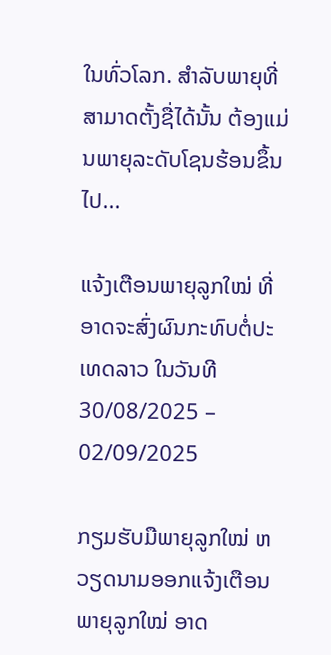ໃນທົ່ວໂລກ. ສຳລັບພາຍຸທີ່ສາມາດຕັ້ງຊື່ໄດ້ນັ້ນ ຕ້ອງແມ່ນພາຍຸລະດັບໂຊນຮ້ອນຂຶ້ນໄປ...

ແຈ້ງເຕືອນພາຍຸລູກໃໝ່ ທີ່ອາດຈະສົ່ງຜົນກະທົບຕໍ່ປະເທດລາວ ໃນວັນທີ 30/08/2025 – 02/09/2025

ກຽມຮັບມືພາຍຸລູກໃໝ່ ຫວຽດນາມອອກແຈ້ງເຕືອນພາຍຸລູກໃໝ່ ອາດ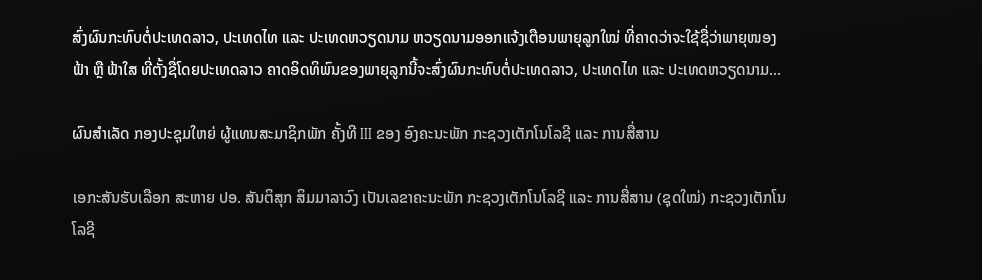ສົ່ງຜົນກະທົບຕໍ່ປະເທດລາວ, ປະເທດໄທ ແລະ ປະເທດຫວຽດນາມ ຫວຽດນາມອອກແຈ້ງເຕືອນພາຍຸລູກໃໝ່ ທີ່ຄາດວ່າຈະໃຊ້ຊື່ວ່າພາຍຸໜອງຟ້າ ຫຼື ຟ້າໃສ ທີ່ຕັ້ງຊື່ໂດຍປະເທດລາວ ຄາດອິດທິພົນຂອງພາຍຸລູກນີ້ຈະສົ່ງຜົນກະທົບຕໍ່ປະເທດລາວ, ປະເທດໄທ ແລະ ປະເທດຫວຽດນາມ...

ຜົນສໍາເລັດ ກອງປະຊຸມໃຫຍ່ ຜູ້ແທນສະມາຊິກພັກ ຄັ້ງທີ III ຂອງ ອົງຄະນະພັກ ກະຊວງເຕັກໂນໂລຊີ ແລະ ການສື່ສານ

ເອກະສັນຮັບເລືອກ ສະຫາຍ ປອ. ສັນຕິສຸກ ສິມມາລາວົງ ເປັນເລຂາຄະນະພັກ ກະຊວງເຕັກໂນໂລຊີ ແລະ ການສື່ສານ (ຊຸດໃໝ່) ກະຊວງເຕັກໂນໂລຊີ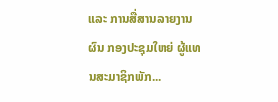ແລະ ການສື່ສານລາຍງານຜົນ ກອງປະຊຸມໃຫຍ່ ຜູ້ແທນສະມາຊິກພັກ...